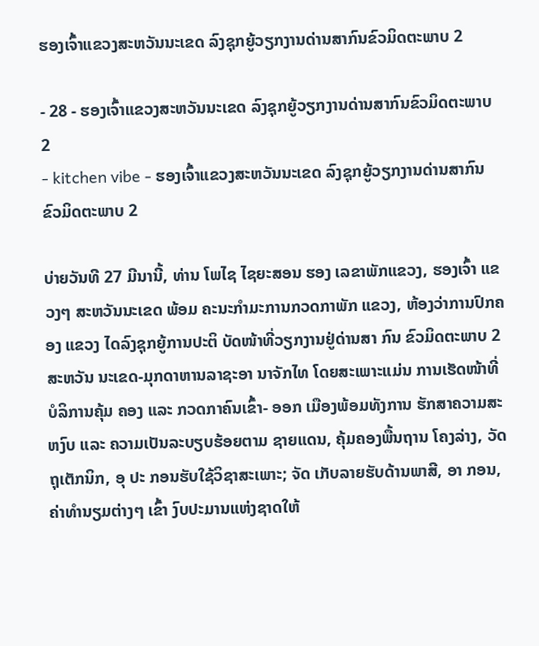ຮອງເຈົ້າແຂວງສະຫວັນນະເຂດ ລົງຊຸກຍູ້ວຽກງານດ່ານສາກົນຂົວມິດຕະພາບ 2

- 28 - ຮອງເຈົ້າແຂວງສະຫວັນນະເຂດ ລົງຊຸກຍູ້ວຽກງານດ່ານສາກົນຂົວມິດຕະພາບ 2
- kitchen vibe - ຮອງເຈົ້າແຂວງສະຫວັນນະເຂດ ລົງຊຸກຍູ້ວຽກງານດ່ານສາກົນຂົວມິດຕະພາບ 2

ບ່າຍວັນທີ 27 ມີນານີ້, ທ່ານ ໂພໄຊ ໄຊຍະສອນ ຮອງ ເລຂາພັກແຂວງ, ຮອງເຈົ້າ ແຂວງໆ ສະຫວັນນະເຂດ ພ້ອມ ຄະນະກຳມະການກວດກາພັກ ແຂວງ, ຫ້ອງວ່າການປົກຄອງ ແຂວງ ໄດລົງຊຸກຍູ້ການປະຕິ ບັດໜ້າທີ່ວຽກງານຢູ່ດ່ານສາ ກົນ ຂົວມິດຕະພາບ 2 ສະຫວັນ ນະເຂດ-ມຸກດາຫານລາຊະອາ ນາຈັກໄທ ໂດຍສະເພາະແມ່ນ ການເຮັດໜ້າທີ່ບໍລິການຄຸ້ມ ຄອງ ແລະ ກວດກາຄົນເຂົ້າ- ອອກ ເມືອງພ້ອມທັງການ ຮັກສາຄວາມສະຫງົບ ແລະ ຄວາມເປັນລະບຽບຮ້ອຍຕາມ ຊາຍແດນ, ຄຸ້ມຄອງພື້ນຖານ ໂຄງລ່າງ, ວັດຖຸເຕັກນິກ, ອຸ ປະ ກອນຮັບໃຊ້ວິຊາສະເພາະ; ຈັດ ເກັບລາຍຮັບດ້ານພາສີ, ອາ ກອນ, ຄ່າທຳນຽມຕ່າງໆ ເຂົ້າ ງົບປະມານແຫ່ງຊາດໃຫ້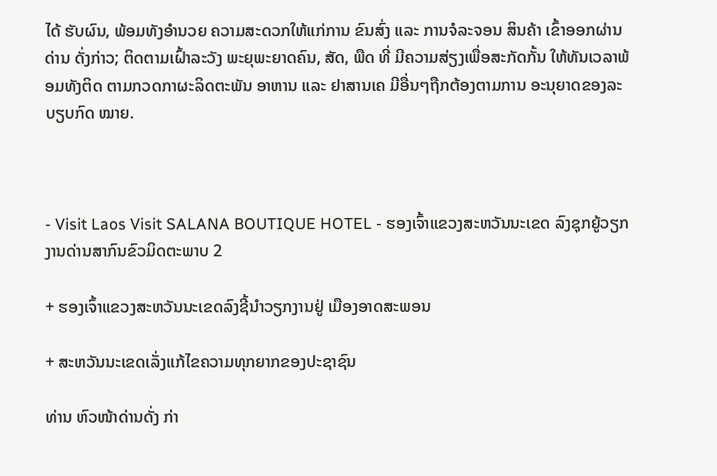ໄດ້ ຮັບຜົນ, ພ້ອມທັງອຳນວຍ ຄວາມສະດວກໃຫ້ແກ່ການ ຂົນສົ່ງ ແລະ ການຈໍລະຈອນ ສິນຄ້າ ເຂົ້າອອກຜ່ານດ່ານ ດັ່ງກ່າວ; ຕິດຕາມເຝົ້າລະວັງ ພະຍຸພະຍາດຄົນ, ສັດ, ພືດ ທີ່ ມີຄວາມສ່ຽງເພື່ອສະກັດກັ້ນ ໃຫ້ທັນເວລາພ້ອມທັງຕິດ ຕາມກວດກາຜະລິດຕະພັນ ອາຫານ ແລະ ຢາສານເຄ ມີອື່ນໆຖືກຕ້ອງຕາມການ ອະນຸຍາດຂອງລະບຽບກົດ ໝາຍ.



- Visit Laos Visit SALANA BOUTIQUE HOTEL - ຮອງເຈົ້າແຂວງສະຫວັນນະເຂດ ລົງຊຸກຍູ້ວຽກງານດ່ານສາກົນຂົວມິດຕະພາບ 2

+ ຮອງເຈົ້າແຂວງສະຫວັນນະເຂດລົງຊີ້ນຳວຽກງານຢູ່ ເມືອງອາດສະພອນ

+ ສະຫວັນນະເຂດເລັ່ງແກ້ໄຂຄວາມທຸກຍາກຂອງປະຊາຊົນ

ທ່ານ ຫົວໜ້າດ່ານດັ່ງ ກ່າ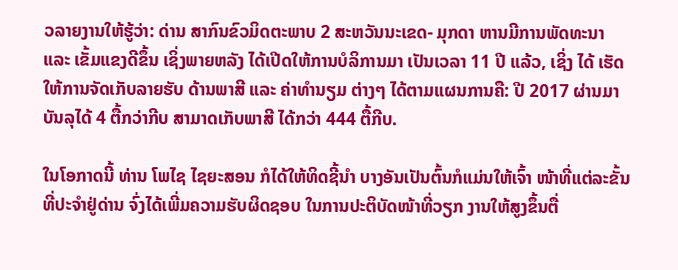ວລາຍງານໃຫ້ຮູ້ວ່າ: ດ່ານ ສາກົນຂົວມິດຕະພາບ 2 ສະຫວັນນະເຂດ- ມຸກດາ ຫານມີການພັດທະນາ ແລະ ເຂັ້ມແຂງດີຂຶ້ນ ເຊິ່ງພາຍຫລັງ ໄດ້ເປີດໃຫ້ການບໍລິການມາ ເປັນເວລາ 11 ປີ ແລ້ວ, ເຊິ່ງ ໄດ້ ເຮັດໃຫ້ການຈັດເກັບລາຍຮັບ ດ້ານພາສີ ແລະ ຄ່າທຳນຽມ ຕ່າງໆ ໄດ້ຕາມແຜນການຄື: ປີ 2017 ຜ່ານມາບັນລຸໄດ້ 4 ຕື້ກວ່າກີບ ສາມາດເກັບພາສີ ໄດ້ກວ່າ 444 ຕື້ກີບ.

ໃນໂອກາດນີ້ ທ່ານ ໂພໄຊ ໄຊຍະສອນ ກໍໄດ້ໃຫ້ທິດຊີ້ນຳ ບາງອັນເປັນຕົ້ນກໍແມ່ນໃຫ້ເຈົ້າ ໜ້າທີ່ແຕ່ລະຂັ້ນທີ່ປະຈຳຢູ່ດ່ານ ຈົ່ງໄດ້ເພີ່ມຄວາມຮັບຜິດຊອບ ໃນການປະຕິບັດໜ້າທີ່ວຽກ ງານໃຫ້ສູງຂຶ້ນຕື່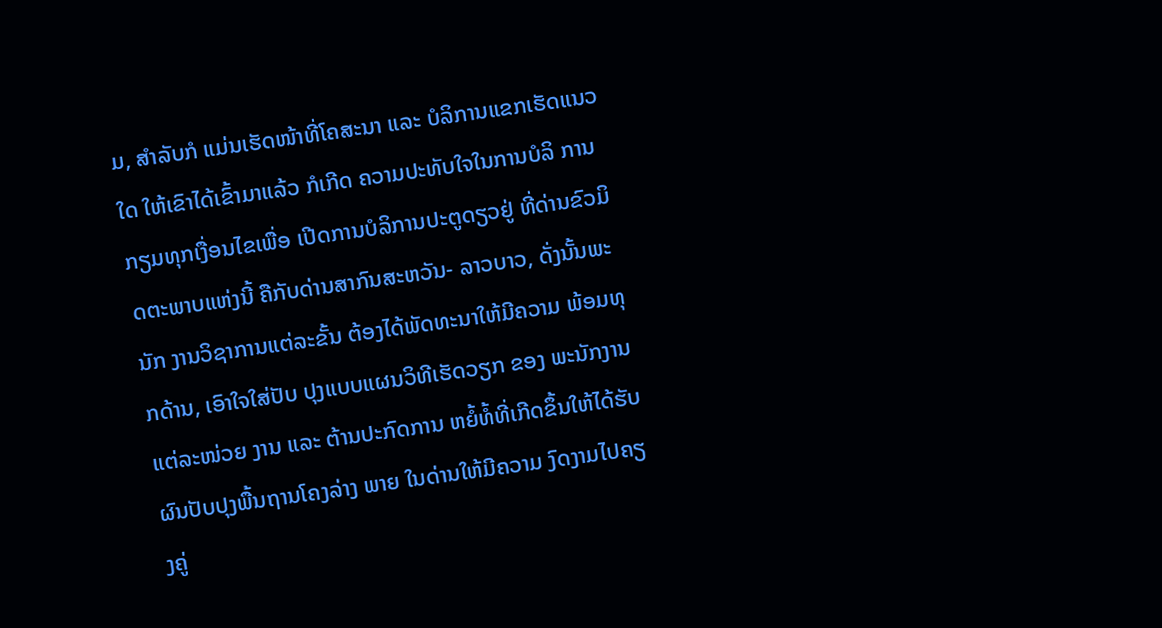ມ, ສຳລັບກໍ ແມ່ນເຮັດໜ້າທີ່ໂຄສະນາ ແລະ ບໍລິການແຂກເຮັດແນວໃດ ໃຫ້ເຂົາໄດ້ເຂົ້າມາແລ້ວ ກໍເກີດ ຄວາມປະທັບໃຈໃນການບໍລິ ການກຽມທຸກເງື່ອນໄຂເພື່ອ ເປີດການບໍລິການປະຕູດຽວຢູ່ ທີ່ດ່ານຂົວມິດຕະພາບແຫ່ງນີ້ ຄືກັບດ່ານສາກົນສະຫວັນ- ລາວບາວ, ດັ່ງນັ້ນພະນັກ ງານວິຊາການແຕ່ລະຂັ້ນ ຕ້ອງໄດ້ພັດທະນາໃຫ້ມີຄວາມ ພ້ອມທຸກດ້ານ, ເອົາໃຈໃສ່ປັບ ປຸງແບບແຜນວິທີເຮັດວຽກ ຂອງ ພະນັກງານແຕ່ລະໜ່ວຍ ງານ ແລະ ຕ້ານປະກົດການ ຫຍໍ້ທໍ້ທີ່ເກີດຂຶ້ນໃຫ້ໄດ້ຮັບ ຜົນປັບປຸງພື້ນຖານໂຄງລ່າງ ພາຍ ໃນດ່ານໃຫ້ມີຄວາມ ງົດງາມໄປຄຽງຄູ່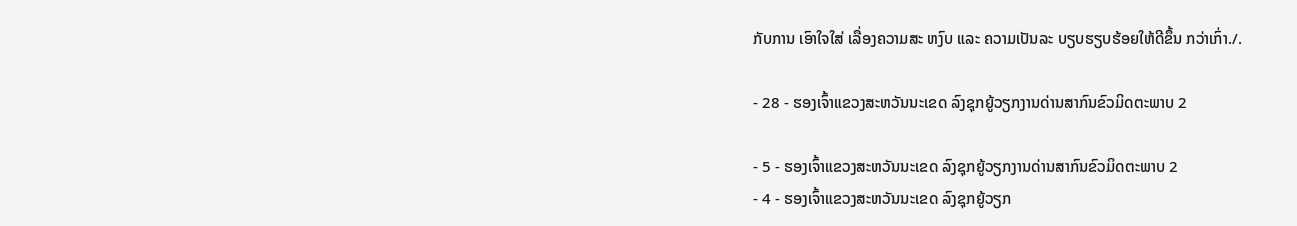ກັບການ ເອົາໃຈໃສ່ ເລື່ອງຄວາມສະ ຫງົບ ແລະ ຄວາມເປັນລະ ບຽບຮຽບຮ້ອຍໃຫ້ດີຂຶ້ນ ກວ່າເກົ່າ./.

- 28 - ຮອງເຈົ້າແຂວງສະຫວັນນະເຂດ ລົງຊຸກຍູ້ວຽກງານດ່ານສາກົນຂົວມິດຕະພາບ 2

- 5 - ຮອງເຈົ້າແຂວງສະຫວັນນະເຂດ ລົງຊຸກຍູ້ວຽກງານດ່ານສາກົນຂົວມິດຕະພາບ 2
- 4 - ຮອງເຈົ້າແຂວງສະຫວັນນະເຂດ ລົງຊຸກຍູ້ວຽກ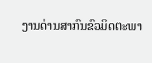ງານດ່ານສາກົນຂົວມິດຕະພາ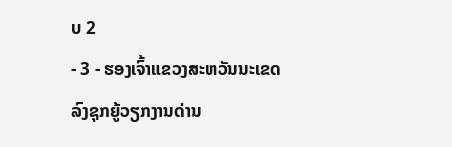ບ 2
- 3 - ຮອງເຈົ້າແຂວງສະຫວັນນະເຂດ ລົງຊຸກຍູ້ວຽກງານດ່ານ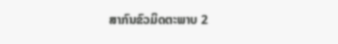ສາກົນຂົວມິດຕະພາບ 2